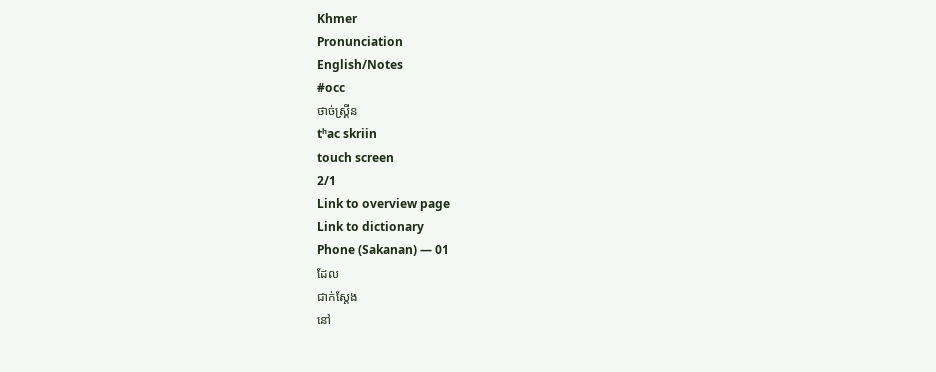Khmer
Pronunciation
English/Notes
#occ
ថាច់ស្គ្រីន
tʰac skriin
touch screen
2/1
Link to overview page
Link to dictionary
Phone (Sakanan) — 01
ដែល
ជាក់ស្ដែង
នៅ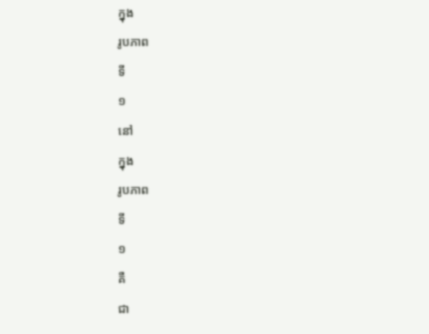ក្នុង
រូបភាព
ទី
១
នៅ
ក្នុង
រូបភាព
ទី
១
គឺ
ជា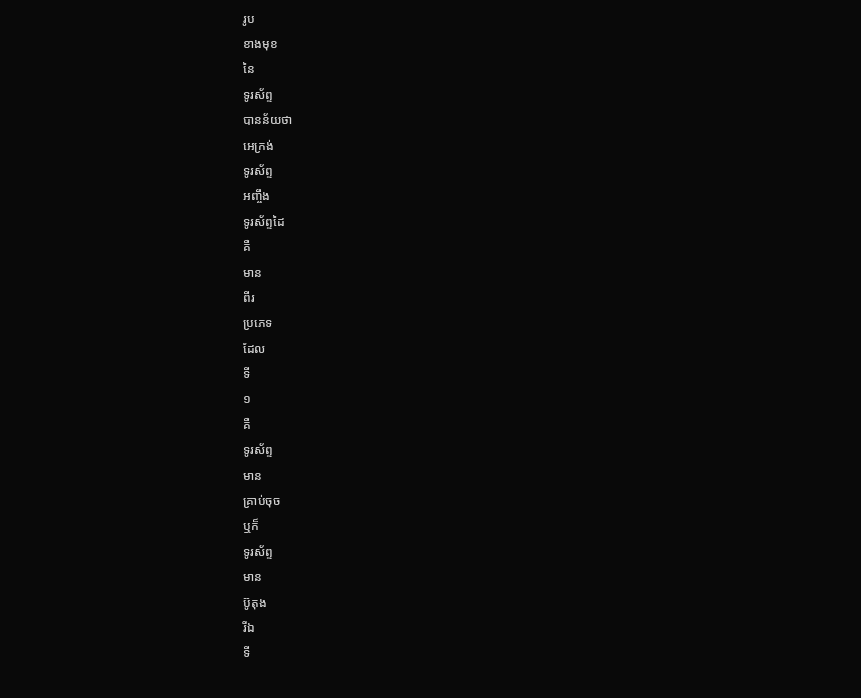រូប
ខាងមុខ
នៃ
ទូរស័ព្ទ
បានន័យថា
អេក្រង់
ទូរស័ព្ទ
អញ្ចឹង
ទូរស័ព្ទដៃ
គឺ
មាន
ពីរ
ប្រភេទ
ដែល
ទី
១
គឺ
ទូរស័ព្ទ
មាន
គ្រាប់ចុច
ឬក៏
ទូរស័ព្ទ
មាន
ប៊ូតុង
រីឯ
ទី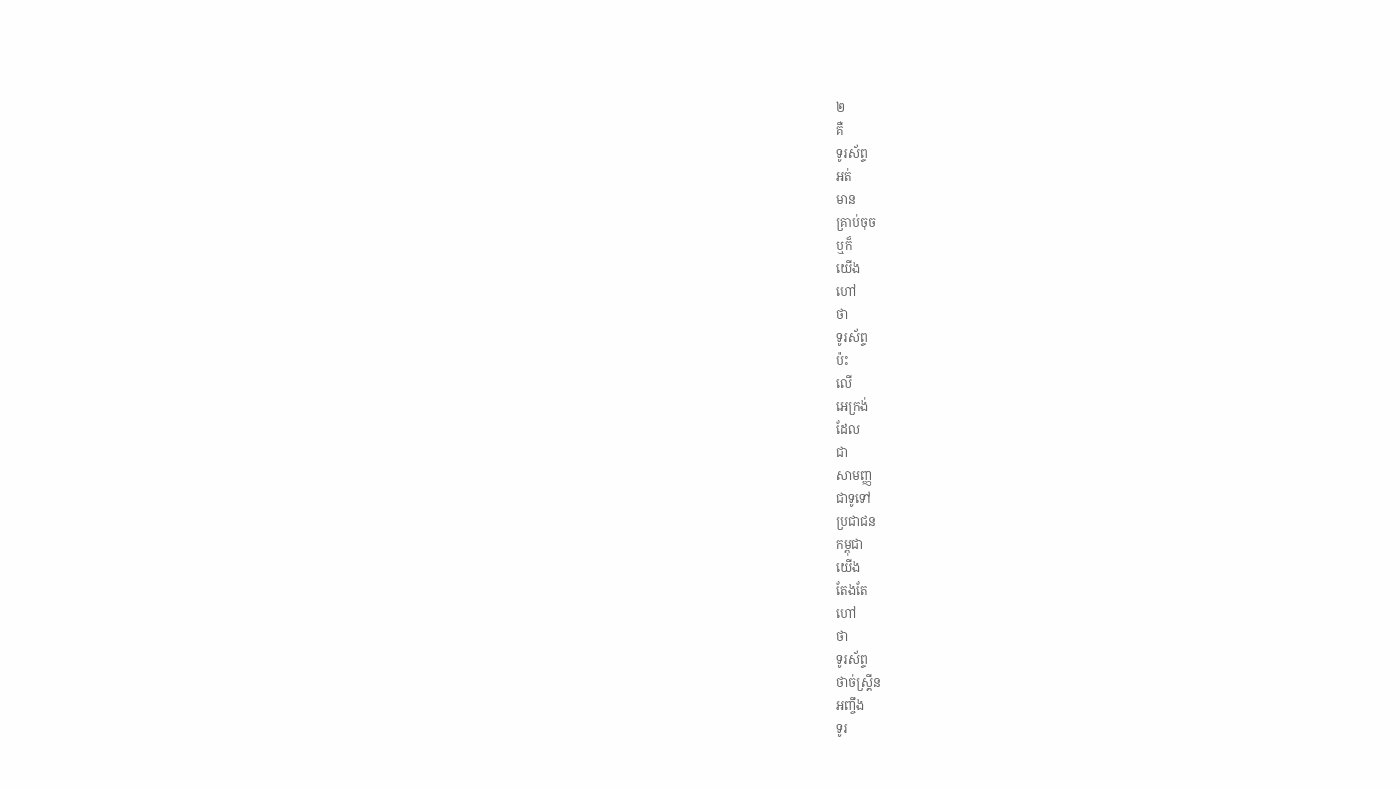២
គឺ
ទូរស័ព្ទ
អត់
មាន
គ្រាប់ចុច
ឬក៏
យើង
ហៅ
ថា
ទូរស័ព្ទ
ប៉ះ
លើ
អេក្រង់
ដែល
ជា
សាមញ្ញ
ជាទូទៅ
ប្រជាជន
កម្ពុជា
យើង
តែងតែ
ហៅ
ថា
ទូរស័ព្ទ
ថាច់ស្គ្រីន
អញ្ចឹង
ទូរ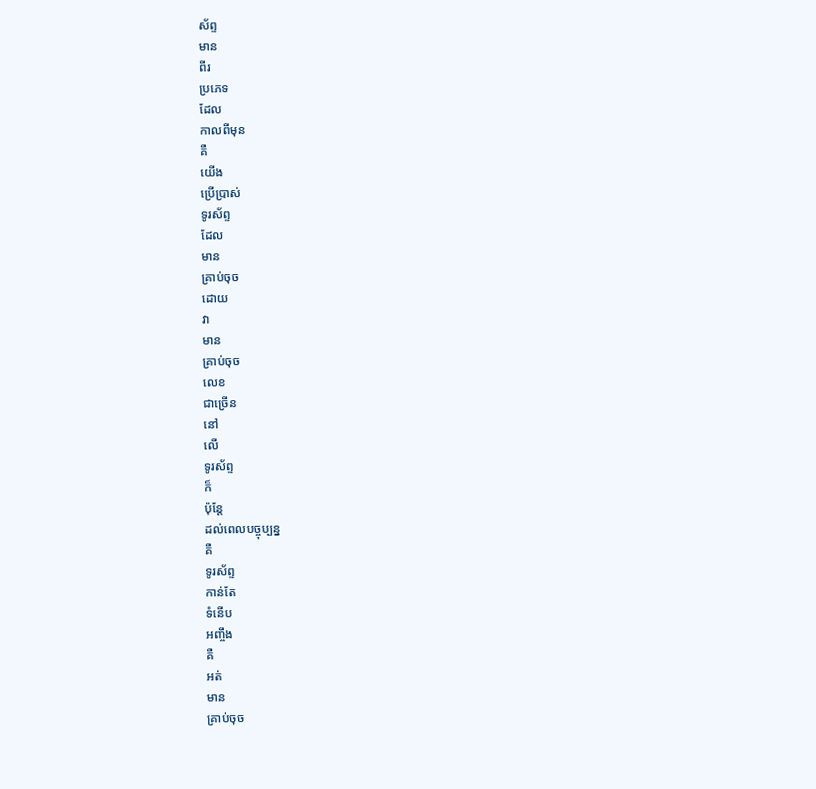ស័ព្ទ
មាន
ពីរ
ប្រភេទ
ដែល
កាលពីមុន
គឺ
យើង
ប្រើប្រាស់
ទូរស័ព្ទ
ដែល
មាន
គ្រាប់ចុច
ដោយ
វា
មាន
គ្រាប់ចុច
លេខ
ជាច្រើន
នៅ
លើ
ទូរស័ព្ទ
ក៏
ប៉ុន្តែ
ដល់ពេលបច្ចុប្បន្ន
គឺ
ទូរស័ព្ទ
កាន់តែ
ទំនើប
អញ្ចឹង
គឺ
អត់
មាន
គ្រាប់ចុច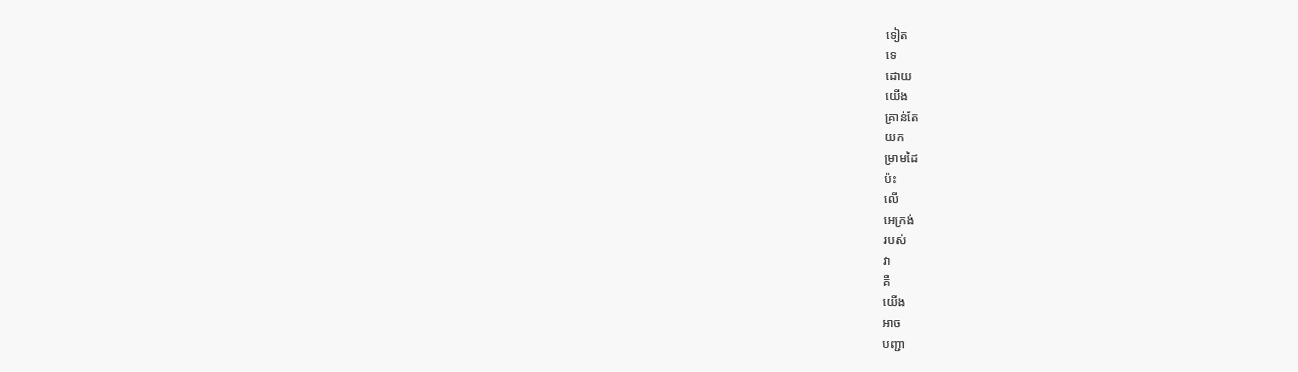ទៀត
ទេ
ដោយ
យើង
គ្រាន់តែ
យក
ម្រាមដៃ
ប៉ះ
លើ
អេក្រង់
របស់
វា
គឺ
យើង
អាច
បញ្ជា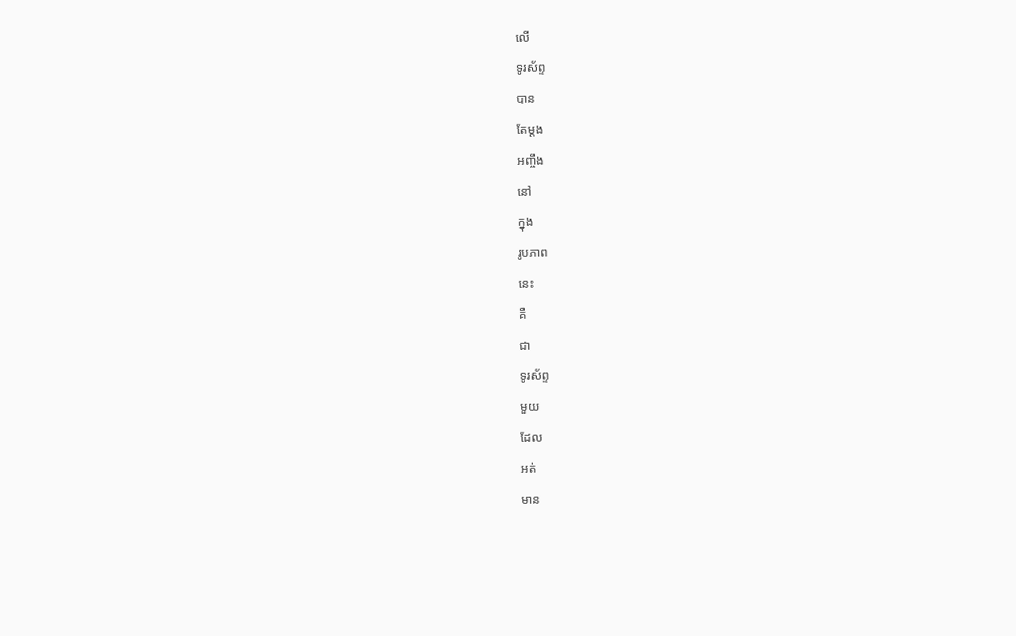លើ
ទូរស័ព្ទ
បាន
តែម្ដង
អញ្ចឹង
នៅ
ក្នុង
រូបភាព
នេះ
គឺ
ជា
ទូរស័ព្ទ
មួយ
ដែល
អត់
មាន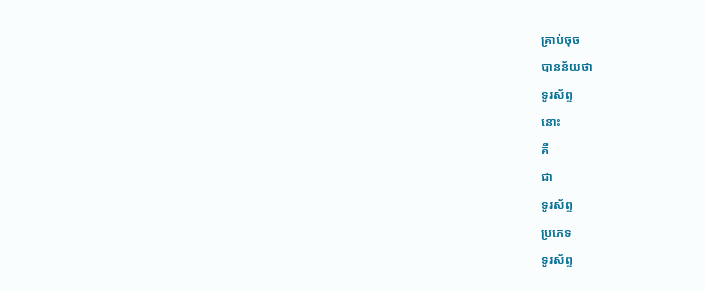គ្រាប់ចុច
បានន័យថា
ទូរស័ព្ទ
នោះ
គឺ
ជា
ទូរស័ព្ទ
ប្រភេទ
ទូរស័ព្ទ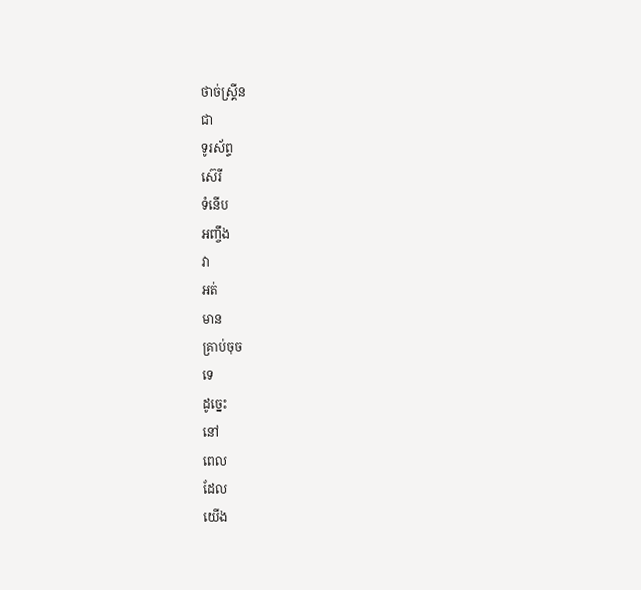ថាច់ស្គ្រីន
ជា
ទូរស័ព្ទ
ស៊េរី
ទំនើប
អញ្ចឹង
វា
អត់
មាន
គ្រាប់ចុច
ទេ
ដូច្នេះ
នៅ
ពេល
ដែល
យើង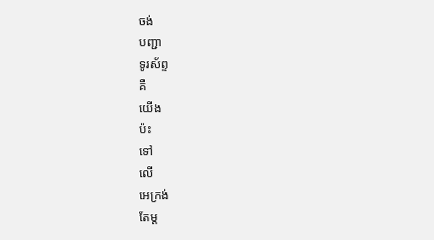ចង់
បញ្ជា
ទូរស័ព្ទ
គឺ
យើង
ប៉ះ
ទៅ
លើ
អេក្រង់
តែម្ដ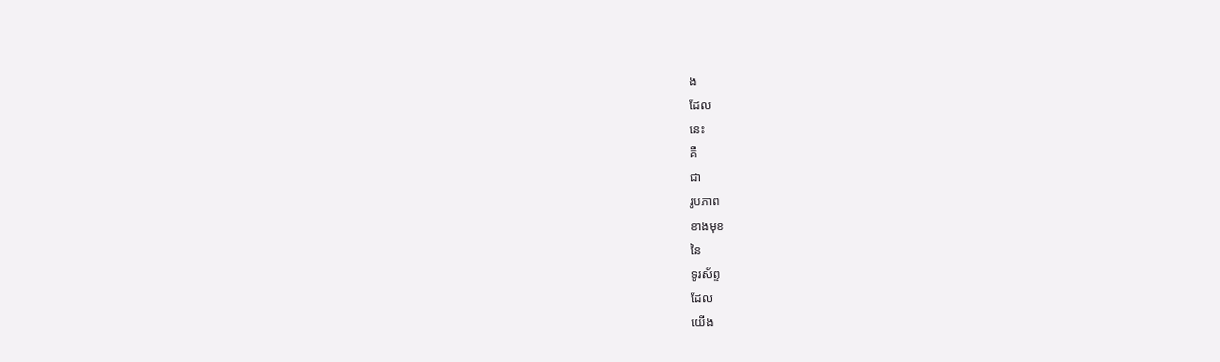ង
ដែល
នេះ
គឺ
ជា
រូបភាព
ខាងមុខ
នៃ
ទូរស័ព្ទ
ដែល
យើង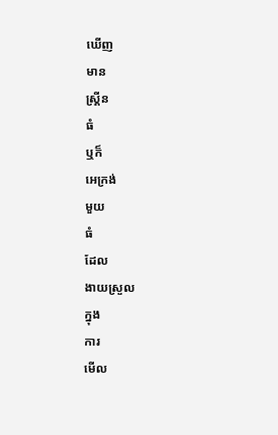ឃើញ
មាន
ស្គ្រីន
ធំ
ឬក៏
អេក្រង់
មួយ
ធំ
ដែល
ងាយស្រួល
ក្នុង
ការ
មើល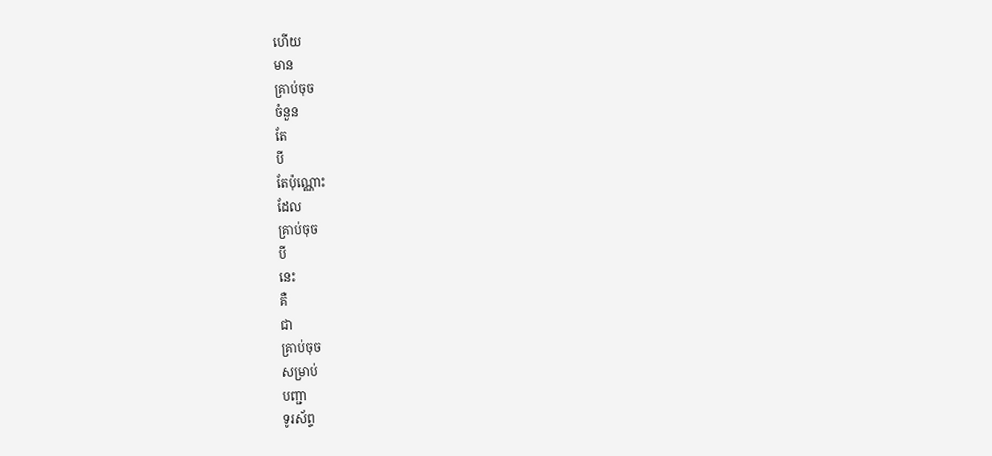ហើយ
មាន
គ្រាប់ចុច
ចំនួន
តែ
បី
តែប៉ុណ្ណោះ
ដែល
គ្រាប់ចុច
បី
នេះ
គឺ
ជា
គ្រាប់ចុច
សម្រាប់
បញ្ជា
ទូរស័ព្ទ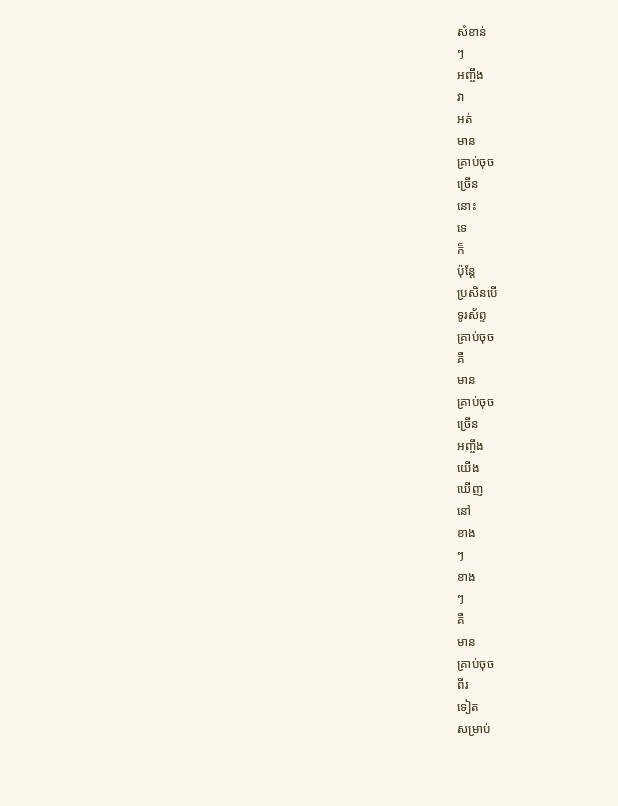សំខាន់
ៗ
អញ្ចឹង
វា
អត់
មាន
គ្រាប់ចុច
ច្រើន
នោះ
ទេ
ក៏
ប៉ុន្តែ
ប្រសិនបើ
ទូរស័ព្ទ
គ្រាប់ចុច
គឺ
មាន
គ្រាប់ចុច
ច្រើន
អញ្ចឹង
យើង
ឃើញ
នៅ
ខាង
ៗ
ខាង
ៗ
គឺ
មាន
គ្រាប់ចុច
ពីរ
ទៀត
សម្រាប់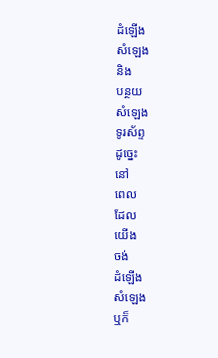ដំឡើង
សំឡេង
និង
បន្ថយ
សំឡេង
ទូរស័ព្ទ
ដូច្នេះ
នៅ
ពេល
ដែល
យើង
ចង់
ដំឡើង
សំឡេង
ឬក៏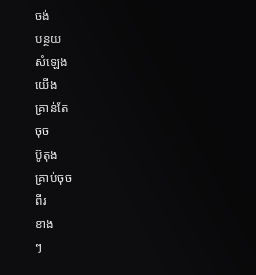ចង់
បន្ថយ
សំឡេង
យើង
គ្រាន់តែ
ចុច
ប៊ូតុង
គ្រាប់ចុច
ពីរ
ខាង
ៗ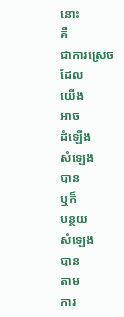នោះ
គឺ
ជាការស្រេច
ដែល
យើង
អាច
ដំឡើង
សំឡេង
បាន
ឬក៏
បន្ថយ
សំឡេង
បាន
តាម
ការ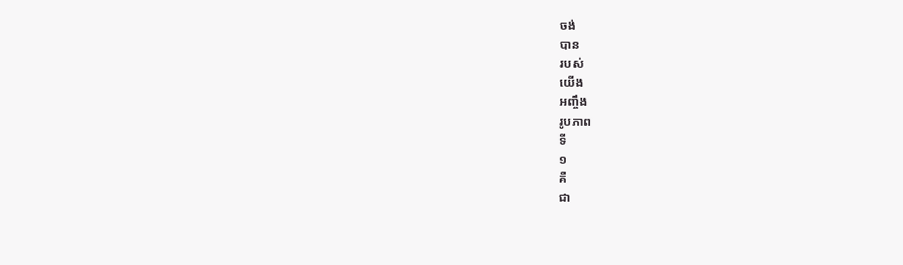ចង់
បាន
របស់
យើង
អញ្ចឹង
រូបភាព
ទី
១
គឺ
ជា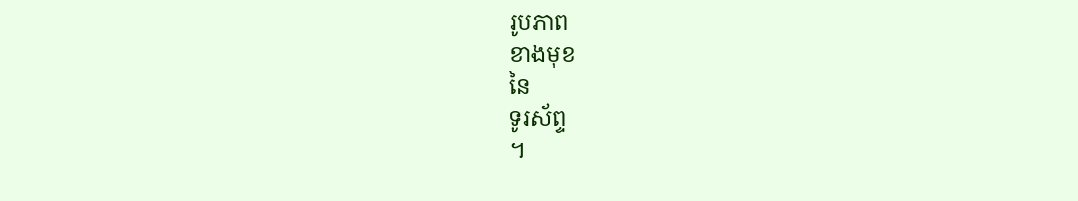រូបភាព
ខាងមុខ
នៃ
ទូរស័ព្ទ
។